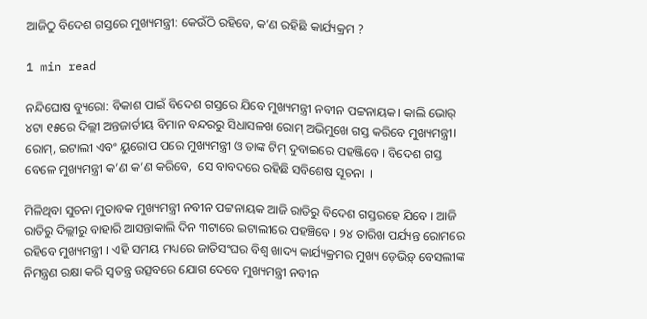ଆଜିଠୁ ବିଦେଶ ଗସ୍ତରେ ମୁଖ୍ୟମନ୍ତ୍ରୀ: କେଉଁଠି ରହିବେ, କ’ଣ ରହିଛି କାର୍ଯ୍ୟକ୍ରମ ?

1 min read

ନନ୍ଦିଘୋଷ ବ୍ୟୁରୋ: ବିକାଶ ପାଇଁ ବିଦେଶ ଗସ୍ତରେ ଯିବେ ମୁଖ୍ୟମନ୍ତ୍ରୀ ନବୀନ ପଟ୍ଟନାୟକ। କାଲି ଭୋର୍ ୪ଟା ୧୫ରେ ଦିଲ୍ଲୀ ଅନ୍ତଜାର୍ତୀୟ ବିମାନ ବନ୍ଦରରୁ ସିଧାସଳଖ ରୋମ୍ ଅଭିମୁଖେ ଗସ୍ତ କରିବେ ମୁଖ୍ୟମନ୍ତ୍ରୀ। ରୋମ୍, ଇଟାଲୀ ଏବଂ ୟୁରୋପ ପରେ ମୁଖ୍ୟମନ୍ତ୍ରୀ ଓ ତାଙ୍କ ଟିମ୍ ଦୁବାଇରେ ପହଞ୍ଜିବେ । ବିଦେଶ ଗସ୍ତ ବେଳେ ମୁଖ୍ୟମନ୍ତ୍ରୀ କ’ଣ କ’ଣ କରିବେ,  ସେ ବାବଦରେ ରହିଛି ସବିଶେଷ ସୂଚନା  ।

ମିଳିଥିବା ସୁଚନା ମୁତାବକ ମୁଖ୍ୟମନ୍ତ୍ରୀ ନବୀନ ପଟ୍ଟନାୟକ ଆଜି ରାତିରୁ ବିଦେଶ ଗସ୍ତରହେ ଯିବେ । ଆଜି ରାତିରୁ ଦିଲ୍ଲୀରୁ ବାହାରି ଆସନ୍ତାକାଲି ଦିନ ୩ଟାରେ ଇଟାଲୀରେ ପହଞ୍ଚିବେ । ୨୪ ତାରିଖ ପର୍ଯ୍ୟନ୍ତ ରୋମରେ ରହିବେ ମୁଖ୍ୟମନ୍ତ୍ରୀ । ଏହି ସମୟ ମଧ୍ୟରେ ଜାତିସଂଘର ବିଶ୍ବ ଖାଦ୍ୟ କାର୍ଯ୍ୟକ୍ରମର ମୁଖ୍ୟ ଡ଼େଭିଡ଼୍ ବେସଲୀଙ୍କ ନିମନ୍ତ୍ରଣ ରକ୍ଷା କରି ସ୍ବତନ୍ତ୍ର ଉତ୍ସବରେ ଯୋଗ ଦେବେ ମୁଖ୍ୟମନ୍ତ୍ରୀ ନବୀନ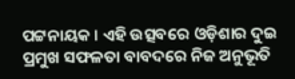ପଟ୍ଟନାୟକ । ଏହି ଉତ୍ସବରେ ଓଡ଼ିଶାର ଦୁଇ ପ୍ରମୁଖ ସଫଳତା ବାବଦରେ ନିଜ ଅନୁଭୂତି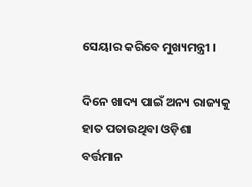ସେୟାର କରିବେ ମୁଖ୍ୟମନ୍ତ୍ରୀ ।

ଦିନେ ଖାଦ୍ୟ ପାଇଁ ଅନ୍ୟ ରାଜ୍ୟକୁ ହାତ ପତାଉଥିବା ଓଡ଼ିଶା ବର୍ତ୍ତମାନ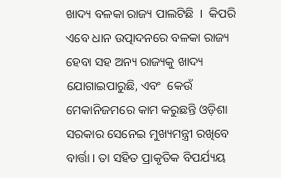ଖାଦ୍ୟ ବଳକା ରାଜ୍ୟ ପାଲଟିଛି  ।  କିପରି ଏବେ ଧାନ ଉତ୍ପାଦନରେ ବଳକା ରାଜ୍ୟ ହେବା ସହ ଅନ୍ୟ ରାଜ୍ୟକୁ ଖାଦ୍ୟ ଯୋଗାଇପାରୁଛି, ଏବଂ  କେଉଁ ମେକାନିଜମରେ କାମ କରୁଛନ୍ତି ଓଡ଼ିଶା ସରକାର ସେନେଇ ମୁଖ୍ୟମନ୍ତ୍ରୀ ରଖିବେ ବାର୍ତ୍ତା । ତା ସହିତ ପ୍ରାକୃତିକ ବିପର୍ଯ୍ୟୟ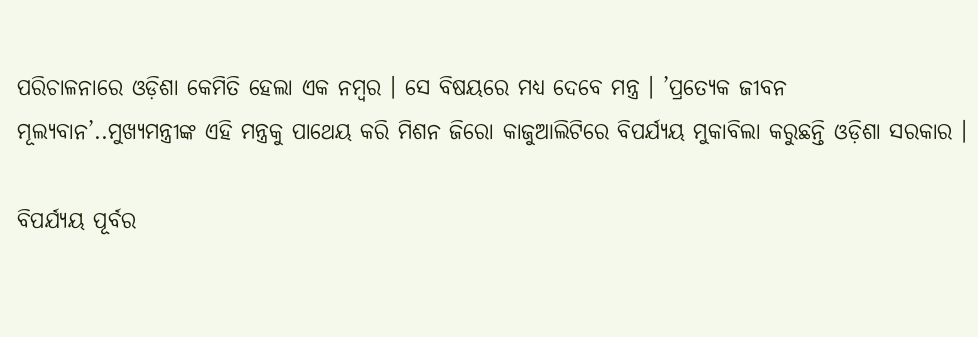ପରିଚାଳନାରେ ଓଡ଼ିଶା କେମିତି ହେଲା ଏକ ନମ୍ବର । ସେ ବିଷୟରେ ମଧ୍ୟ ଦେବେ ମନ୍ତ୍ର । ’ପ୍ରତ୍ୟେକ ଜୀବନ ମୂଲ୍ୟବାନ’..ମୁଖ୍ୟମନ୍ତ୍ରୀଙ୍କ ଏହି ମନ୍ତ୍ରକୁ ପାଥେୟ କରି ମିଶନ ଜିରୋ କାଜୁଆଲିଟିରେ ବିପର୍ଯ୍ୟୟ ମୁକାବିଲା କରୁଛନ୍ତି ଓଡ଼ିଶା ସରକାର ।

ବିପର୍ଯ୍ୟୟ ପୂର୍ବର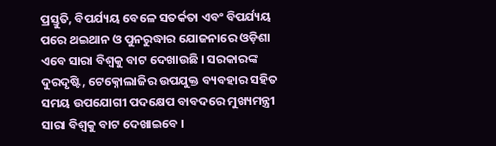ପ୍ରସ୍ତୁତି, ବିପର୍ଯ୍ୟୟ ବେଳେ ସତର୍କତା ଏବଂ ବିପର୍ଯ୍ୟୟ ପରେ ଥଇଥାନ ଓ ପୁନରୁଦ୍ଧାର ଯୋଜନାରେ ଓଡ଼ିଶା ଏବେ ସାରା ବିଶ୍ବକୁ ବାଟ ଦେଖାଉଛି । ସରକାରଙ୍କ ଦୁରଦୃଷ୍ଟି, ଟେକ୍ନୋଲାଜିର ଉପଯୁକ୍ତ ବ୍ୟବହାର ସହିତ ସମୟ ଉପଯୋଗୀ ପଦକ୍ଷେପ ବାବଦରେ ମୁଖ୍ୟମନ୍ତ୍ରୀ ସାରା ବିଶ୍ବକୁ ବାଟ ଦେଖାଇବେ ।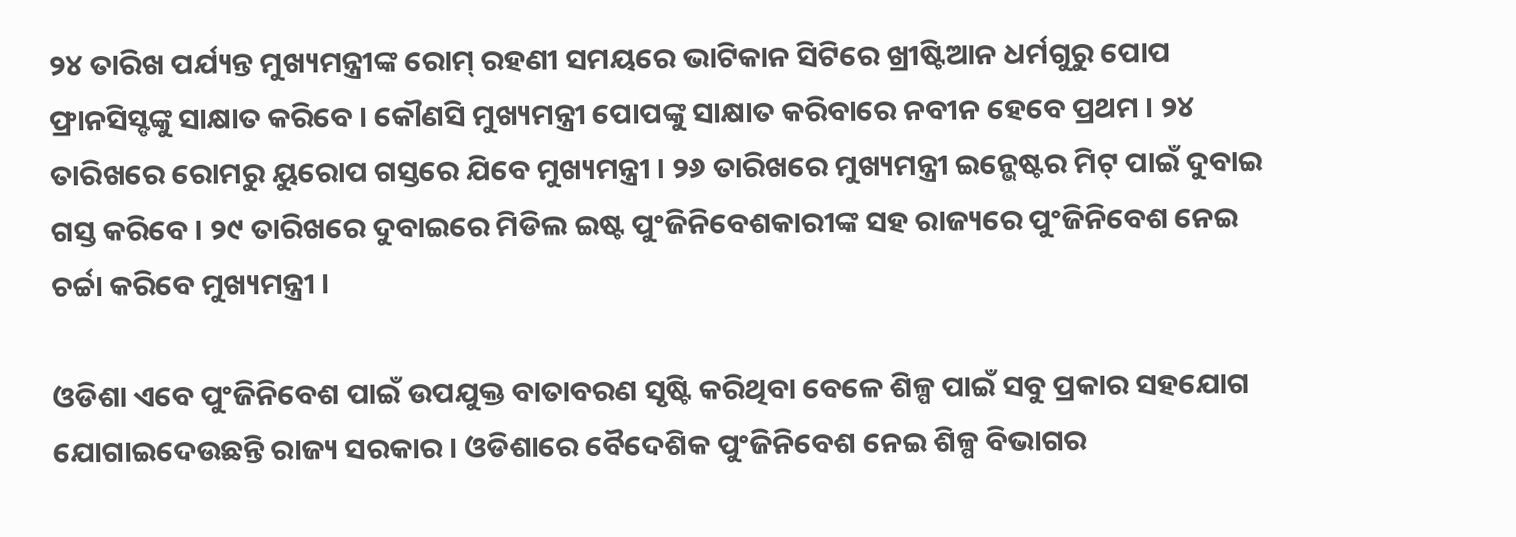୨୪ ତାରିଖ ପର୍ଯ୍ୟନ୍ତ ମୁଖ୍ୟମନ୍ତ୍ରୀଙ୍କ ରୋମ୍ ରହଣୀ ସମୟରେ ଭାଟିକାନ ସିଟିରେ ଖ୍ରୀଷ୍ଟିଆନ ଧର୍ମଗୁରୁ ପୋପ ଫ୍ରାନସିସ୍ଙଙ୍କୁ ସାକ୍ଷାତ କରିବେ । କୌଣସି ମୁଖ୍ୟମନ୍ତ୍ରୀ ପୋପଙ୍କୁ ସାକ୍ଷାତ କରିବାରେ ନବୀନ ହେବେ ପ୍ରଥମ । ୨୪ ତାରିଖରେ ରୋମରୁ ୟୁରୋପ ଗସ୍ତରେ ଯିବେ ମୁଖ୍ୟମନ୍ତ୍ରୀ । ୨୬ ତାରିଖରେ ମୁଖ୍ୟମନ୍ତ୍ରୀ ଇନ୍ଭେଷ୍ଟର ମିଟ୍ ପାଇଁ ଦୁବାଇ ଗସ୍ତ କରିବେ । ୨୯ ତାରିଖରେ ଦୁବାଇରେ ମିଡିଲ ଇଷ୍ଟ ପୁଂଜିନିବେଶକାରୀଙ୍କ ସହ ରାଜ୍ୟରେ ପୁଂଜିନିବେଶ ନେଇ ଚର୍ଚ୍ଚା କରିବେ ମୁଖ୍ୟମନ୍ତ୍ରୀ ।

ଓଡିଶା ଏବେ ପୁଂଜିନିବେଶ ପାଇଁ ଉପଯୁକ୍ତ ବାତାବରଣ ସୃଷ୍ଟି କରିଥିବା ବେଳେ ଶିଳ୍ପ ପାଇଁ ସବୁ ପ୍ରକାର ସହଯୋଗ ଯୋଗାଇଦେଉଛନ୍ତି ରାଜ୍ୟ ସରକାର । ଓଡିଶାରେ ବୈଦେଶିକ ପୁଂଜିନିବେଶ ନେଇ ଶିଳ୍ପ ବିଭାଗର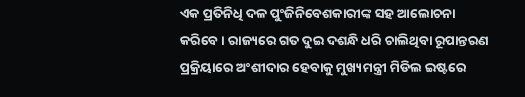ଏକ ପ୍ରତିନିଧି ଦଳ ପୁଂଜିନିବେଶକାରୀଙ୍କ ସହ ଆଲୋଚନା କରିବେ । ରାଜ୍ୟରେ ଗତ ଦୁଇ ଦଶନ୍ଧି ଧରି ଚାଲିଥିବା ରୂପାନ୍ତରଣ ପ୍ରକ୍ରିୟାରେ ଅଂଶୀଦାର ହେବାକୁ ମୁଖ୍ୟମନ୍ତ୍ରୀ ମିଡିଲ ଇଷ୍ଟରେ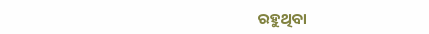ରହୁଥିବା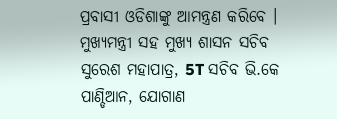ପ୍ରବାସୀ ଓଡିଶାଙ୍କୁ ଆମନ୍ତ୍ରଣ କରିବେ । ମୁଖ୍ୟମନ୍ତ୍ରୀ ସହ ମୁଖ୍ୟ ଶାସନ ସଚିବ ସୁରେଶ ମହାପାତ୍ର, 5T ସଚିବ ଭି.କେ ପାଣ୍ଡିଆନ, ଯୋଗାଣ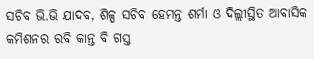ସଚିବ ଭି.ଭି ଯାଦବ, ଶିଳ୍ପ ସଚିବ ହେମନ୍ତ ଶର୍ମା ଓ ଦିଲ୍ଲୀସ୍ଥିତ ଆବାସିକ କମିଶନର ରବି କାନ୍ତ ବି ଗସ୍ତ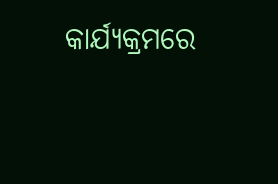କାର୍ଯ୍ୟକ୍ରମରେ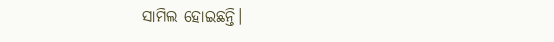ସାମିଲ ହୋଇଛନ୍ତି।